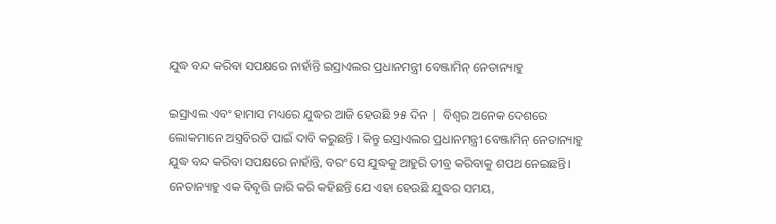ଯୁଦ୍ଧ ବନ୍ଦ କରିବା ସପକ୍ଷରେ ନାହାଁନ୍ତି ଇସ୍ରାଏଲର ପ୍ରଧାନମନ୍ତ୍ରୀ ବେଞ୍ଜାମିନ୍ ନେତାନ୍ୟାହୁ

ଇସ୍ରାଏଲ ଏବଂ ହାମାସ ମଧ୍ୟରେ ଯୁଦ୍ଧର ଆଜି ହେଉଛି ୨୫ ଦିନ |  ବିଶ୍ୱର ଅନେକ ଦେଶରେ ଲୋକମାନେ ଅସ୍ତ୍ରବିରତି ପାଇଁ ଦାବି କରୁଛନ୍ତି । କିନ୍ତୁ ଇସ୍ରାଏଲର ପ୍ରଧାନମନ୍ତ୍ରୀ ବେଞ୍ଜାମିନ୍ ନେତାନ୍ୟାହୁ ଯୁଦ୍ଧ ବନ୍ଦ କରିବା ସପକ୍ଷରେ ନାହାଁନ୍ତି, ବରଂ ସେ ଯୁଦ୍ଧକୁ ଆହୁରି ତୀବ୍ର କରିବାକୁ ଶପଥ ନେଇଛନ୍ତି। ନେତାନ୍ୟାହୁ ଏକ ବିବୃତ୍ତି ଜାରି କରି କହିଛନ୍ତି ଯେ ଏହା ହେଉଛି ଯୁଦ୍ଧର ସମୟ,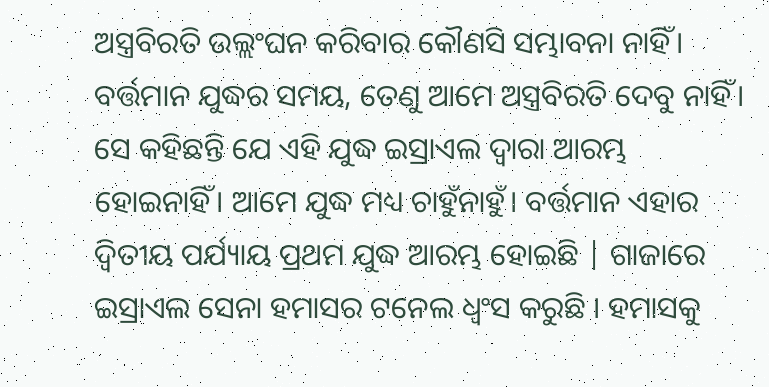ଅସ୍ତ୍ରବିରତି ଉଲ୍ଲଂଘନ କରିବାର କୌଣସି ସମ୍ଭାବନା ନାହିଁ। ବର୍ତ୍ତମାନ ଯୁଦ୍ଧର ସମୟ, ତେଣୁ ଆମେ ଅସ୍ତ୍ରବିରତି ଦେବୁ ନାହିଁ। ସେ କହିଛନ୍ତି ଯେ ଏହି ଯୁଦ୍ଧ ଇସ୍ରାଏଲ ଦ୍ୱାରା ଆରମ୍ଭ ହୋଇନାହିଁ। ଆମେ ଯୁଦ୍ଧ ମଧ୍ୟ ଚାହୁଁନାହୁଁ। ବର୍ତ୍ତମାନ ଏହାର ଦ୍ୱିତୀୟ ପର୍ଯ୍ୟାୟ ପ୍ରଥମ ଯୁଦ୍ଧ ଆରମ୍ଭ ହୋଇଛି | ଗାଜାରେ ଇସ୍ରାଏଲ ସେନା ହମାସର ଟନେଲ ଧ୍ବଂସ କରୁଛି । ହମାସକୁ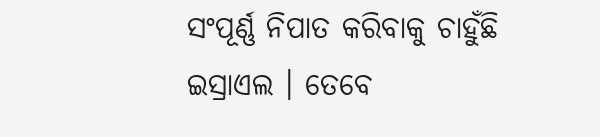ସଂପୂର୍ଣ୍ଣ ନିପାତ କରିବାକୁ ଚାହୁଁଛି ଇସ୍ରାଏଲ । ତେବେ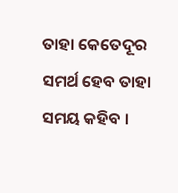ତାହା କେତେଦୂର ସମର୍ଥ ହେବ ତାହା ସମୟ କହିବ ।